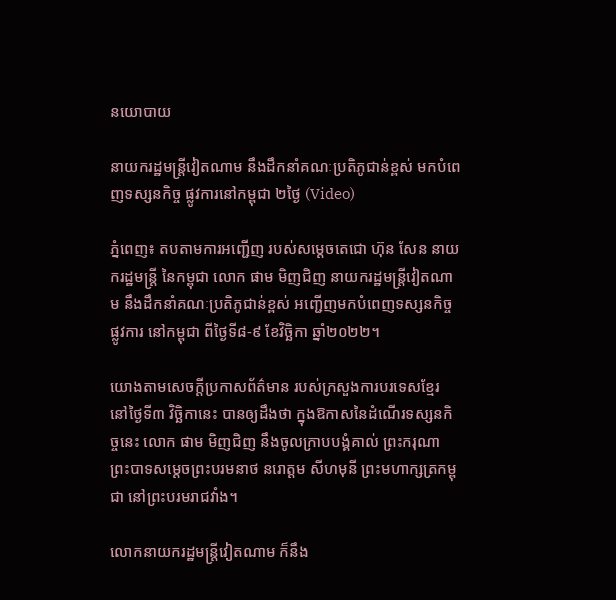នយោបាយ

នាយករដ្ឋមន្រ្តីវៀតណាម នឹងដឹកនាំគណៈប្រតិភូជាន់ខ្ពស់ មកបំពេញទស្សនកិច្ច ផ្លូវការនៅកម្ពុជា ២ថ្ងៃ (Video)

ភ្នំពេញ៖ តបតាមការអញ្ជើញ របស់សម្តេចតេជោ ហ៊ុន សែន នាយករដ្ឋមន្រ្តី នៃកម្ពុជា លោក ផាម មិញជិញ នាយករដ្ឋមន្រ្តីវៀតណាម នឹងដឹកនាំគណៈប្រតិភូជាន់ខ្ពស់ អញ្ជើញមកបំពេញទស្សនកិច្ចផ្លូវការ នៅកម្ពុជា ពីថ្ងៃទី៨-៩ ខែវិច្ឆិកា ឆ្នាំ២០២២។

យោងតាមសេចក្ដីប្រកាសព័ត៌មាន របស់ក្រសួងការបរទេសខ្មែរ នៅថ្ងៃទី៣ វិច្ឆិកានេះ បានឲ្យដឹងថា ក្នុងឱកាសនៃដំណើរទស្សនកិច្ចនេះ លោក ផាម មិញជិញ នឹងចូលក្រាបបង្គំគាល់ ព្រះករុណា ព្រះបាទសម្តេចព្រះបរមនាថ នរោត្តម សីហមុនី ព្រះមហាក្សត្រកម្ពុជា នៅព្រះបរមរាជវាំង។

លោកនាយករដ្ឋមន្រ្តីវៀតណាម ក៏នឹង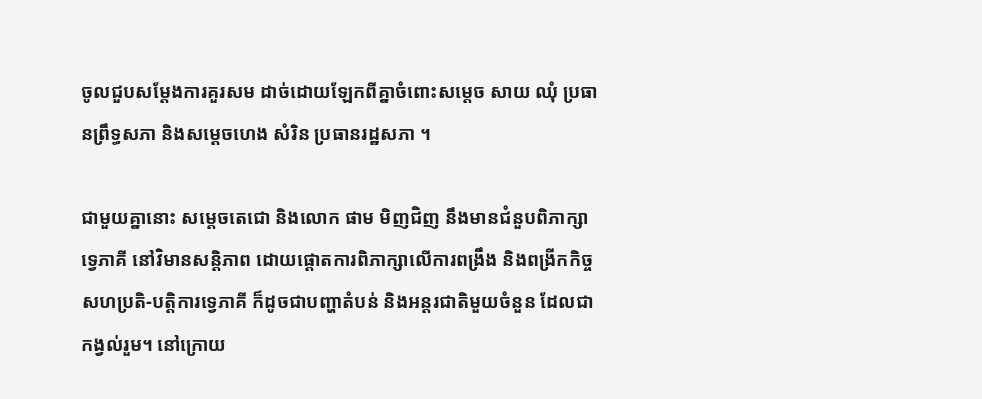ចូលជួបសម្តែងការគួរសម ដាច់ដោយឡែកពីគ្នាចំពោះសម្តេច សាយ ឈុំ ប្រធានព្រឹទ្ធសភា និងសម្តេចហេង សំរិន ប្រធានរដ្ឋសភា ។

ជាមួយគ្នានោះ សម្តេចតេជោ និងលោក ផាម មិញជិញ នឹងមានជំនួបពិភាក្សាទ្វេភាគី នៅវិមានសន្តិភាព ដោយផ្តោតការពិភាក្សាលើការពង្រឹង និងពង្រីកកិច្ចសហប្រតិ-បត្តិការទ្វេភាគី ក៏ដូចជាបញ្ហាតំបន់ និងអន្តរជាតិមួយចំនួន ដែលជាកង្វល់រួម។ នៅក្រោយ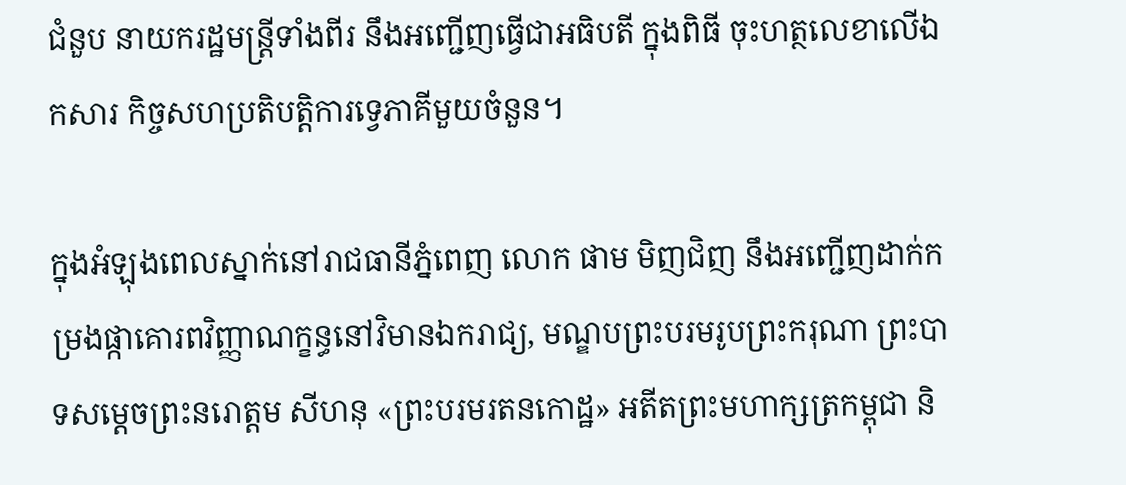ជំនួប នាយករដ្ឋមន្ត្រីទាំងពីរ នឹងអញ្ជើញធ្វើជាអធិបតី ក្នុងពិធី ចុះហត្ថលេខាលើឯកសារ កិច្ចសហប្រតិបត្តិការទ្វេភាគីមួយចំនួន។

ក្នុងអំឡុងពេលស្នាក់នៅរាជធានីភ្នំពេញ លោក ផាម មិញជិញ នឹងអញ្ជើញដាក់កម្រងផ្កាគោរពវិញ្ញាណក្ខន្ធនៅវិមានឯករាជ្យ, មណ្ឌបព្រះបរមរូបព្រះករុណា ព្រះបាទសម្ដេចព្រះនរោត្ដម សីហនុ «ព្រះបរមរតនកោដ្ឋ» អតីតព្រះមហាក្សត្រកម្ពុជា និ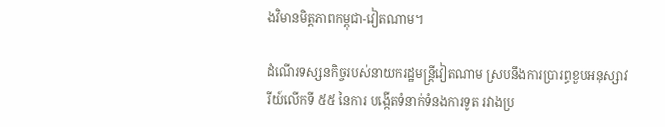ងវិមានមិត្តភាពកម្ពុជា-វៀតណាម។

ដំណើរទស្សនកិច្ចរបស់នាយករដ្ឋមន្រ្តីវៀតណាម ស្របនឹងការប្រារព្ធខួបអនុស្សាវរីយ៍លើកទី ៥៥ នៃការ បង្កើតទំនាក់ទំនងការទូត រវាងប្រ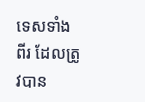ទេសទាំងពីរ ដែលត្រូវបាន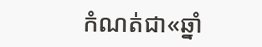កំណត់ជា«ឆ្នាំ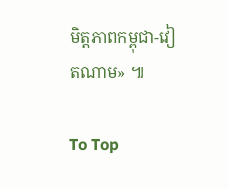មិត្តភាពកម្ពុជា-វៀតណាម» ៕

To Top